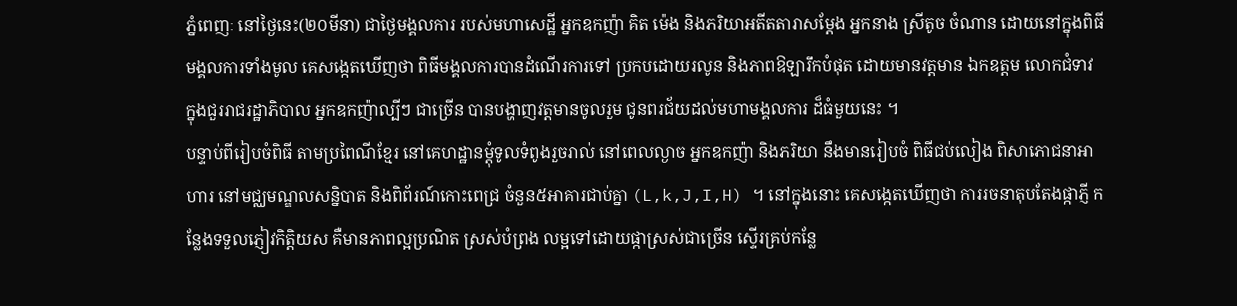ភ្នំពេញៈ នៅថ្ងៃនេះ(២០មីនា) ជាថ្ងៃមង្គលការ របស់មហាសេដ្ឋី អ្នកឧកញ៉ា គិត ម៉េង និងភរិយាអតីតតារាសម្តែង អ្នកនាង ស្រីតូច ចំណាន ដោយនៅក្នុងពិធីមង្គលការទាំងមូល គេសង្កេតឃើញថា ពិធីមង្គលការបានដំណើរការទៅ ប្រកបដោយរលូន និងភាពឱឡារឹកបំផុត ដោយមានវត្តមាន ឯកឧត្តម លោកជំទាវ ក្នុងជួររាជរដ្ឋាភិបាល អ្នកឧកញ៉ាល្បីៗ ជាច្រើន បានបង្ហាញវត្តមានចូលរួម ជូនពរជ័យដល់មហាមង្គលការ ដ៏ធំមួយនេះ ។
បន្ទាប់ពីរៀបចំពិធី តាមប្រពៃណីខ្មែរ នៅគេហដ្ឋានម្តុំទូលទំពូងរួចរាល់ នៅពេលល្ងាច អ្នកឧកញ៉ា និងភរិយា នឹងមានរៀបចំ ពិធីជប់លៀង ពិសាភោជនាអាហារ នៅមជ្ឈមណ្ឌលសន្និបាត និងពិព័រណ៍កោះពេជ្រ ចំនួន៥អាគារជាប់គ្នា (L,k,J,I,H) ។ នៅក្នុងនោះ គេសង្កេតឃើញថា ការរចនាតុបតែងផ្កាភ្ញី កន្លែងទទួលភ្ញៀវកិត្តិយស គឺមានភាពល្អប្រណិត ស្រស់បំព្រង លម្អទៅដោយផ្កាស្រស់ជាច្រើន ស្ទើរគ្រប់កន្លែ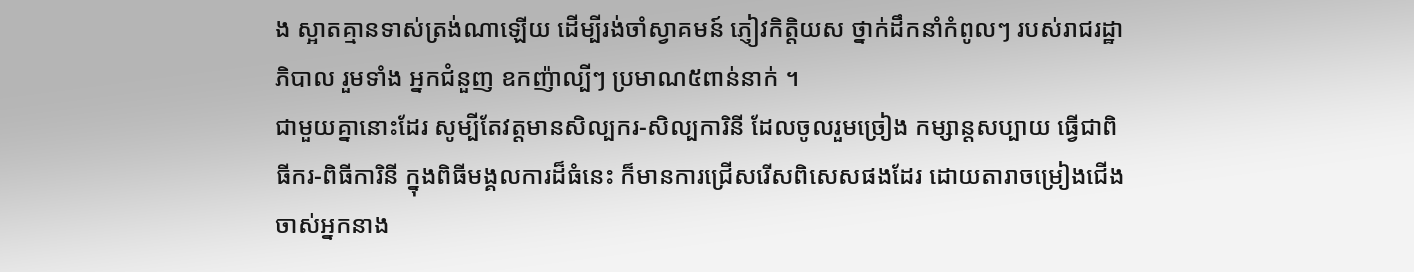ង ស្អាតគ្មានទាស់ត្រង់ណាឡើយ ដើម្បីរង់ចាំស្វាគមន៍ ភ្ញៀវកិត្តិយស ថ្នាក់ដឹកនាំកំពូលៗ របស់រាជរដ្ឋាភិបាល រួមទាំង អ្នកជំនួញ ឧកញ៉ាល្បីៗ ប្រមាណ៥ពាន់នាក់ ។
ជាមួយគ្នានោះដែរ សូម្បីតែវត្តមានសិល្បករ-សិល្បការិនី ដែលចូលរួមច្រៀង កម្សាន្តសប្បាយ ធ្វើជាពិធីករ-ពិធីការិនី ក្នុងពិធីមង្គលការដ៏ធំនេះ ក៏មានការជ្រើសរើសពិសេសផងដែរ ដោយតារាចម្រៀងជើងចាស់អ្នកនាង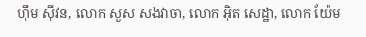ហ៊ឹម ស៊ីវន, លោក សួស សងវាចា, លោក អ៊ិត សេដ្ឋា, លោក យ៉ែម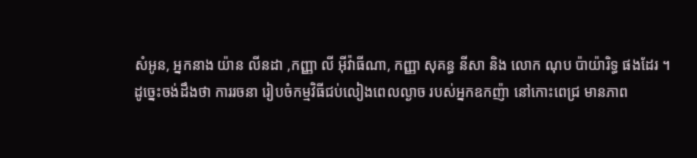សំអូន, អ្នកនាង យ៉ាន លីនដា ,កញ្ញា លី អ៊ីវ៉ាធីណា, កញ្ញា សុគន្ធ នីសា និង លោក ណុប ប៉ាយ៉ារិទ្ធ ផងដែរ ។
ដូច្នេះចង់ដឹងថា ការរចនា រៀបចំកម្មវិធីជប់លៀងពេលល្ងាច របស់អ្នកឧកញ៉ា នៅកោះពេជ្រ មានភាព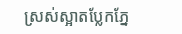ស្រស់ស្អាតប្លែកភ្នែ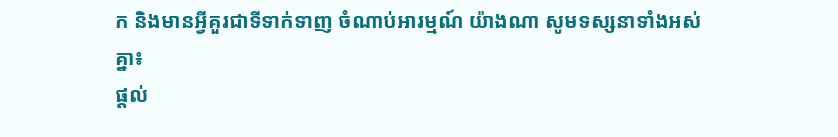ក និងមានអ្វីគួរជាទីទាក់ទាញ ចំណាប់អារម្មណ៍ យ៉ាងណា សូមទស្សនាទាំងអស់គ្នា៖
ផ្តល់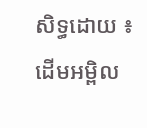សិទ្ធដោយ ៖ ដើមអម្ពិល